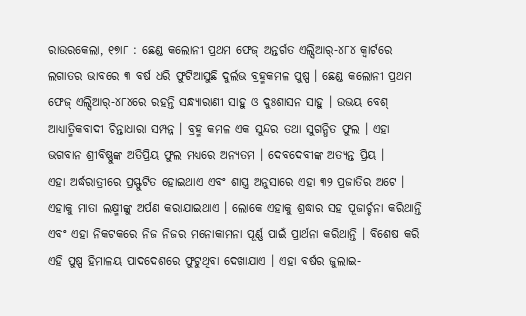ରାଉରକେଲା, ୧୭ା୮ : ଛେଣ୍ଡ କଲୋନୀ ପ୍ରଥମ ଫେଜ୍ ଅନ୍ତର୍ଗତ ଏଲ୍ସିଆର୍-୪୮୪ କ୍ୱାର୍ଟରେ ଲଗାତର ଭାବରେ ୩ ବର୍ଷ ଧରି ଫୁଟିଆସୁଛି ଦୁର୍ଲଭ ବ୍ରହ୍ମକମଳ ପୁଷ୍ପ । ଛେଣ୍ଡ କଲୋନୀ ପ୍ରଥମ ଫେଜ୍ ଏଲ୍ସିଆର୍-୪୮୪ରେ ରହନ୍ତି ସନ୍ଧ୍ୟାରାଣୀ ସାହୁ ଓ ଦୁଃଶାସନ ସାହୁ । ଉଭୟ ବେଶ୍ ଆଧ୍ୟାତ୍ମିକବାଦୀ ଚିନ୍ତାଧାରା ସମ୍ପନ୍ନ । ବ୍ରହ୍ମ କମଳ ଏକ ସୁନ୍ଦର ତଥା ସୁଗନ୍ଧିତ ଫୁଲ । ଏହା ଭଗବାନ ଶ୍ରୀବିଷ୍ଣୁଙ୍କ ଅତିପ୍ରିୟ ଫୁଲ ମଧ୍ୟରେ ଅନ୍ୟତମ । ଦେବଦେବୀଙ୍କ ଅତ୍ୟନ୍ତ ପ୍ରିୟ ।
ଏହା ଅର୍ଦ୍ଧରାତ୍ରୀରେ ପ୍ରସ୍ଫୁଟିତ ହୋଇଥାଏ ଏବଂ ଶାସ୍ତ୍ର ଅନୁସାରେ ଏହା ୩୨ ପ୍ରଜାତିର ଅଟେ । ଏହାକୁ ମାତା ଲକ୍ଷ୍ମୀଙ୍କୁ ଅର୍ପଣ କରାଯାଇଥାଏ । ଲୋକେ ଏହାକୁ ଶ୍ରଦ୍ଧାର ସହ ପୂଜାର୍ଚ୍ଚନା କରିଥାନ୍ତି ଏବଂ ଏହା ନିକଟକରେ ନିଜ ନିଜର ମନୋକାମନା ପୂର୍ଣ୍ଣ ପାଇଁ ପ୍ରାର୍ଥନା କରିଥାନ୍ତି । ବିଶେଷ କରି ଏହି ପୁଷ୍ପ ହିମାଳୟ ପାଦଦେଶରେ ଫୁଟୁଥିବା ଦେଖାଯାଏ । ଏହା ବର୍ଷର ଜୁଲାଇ-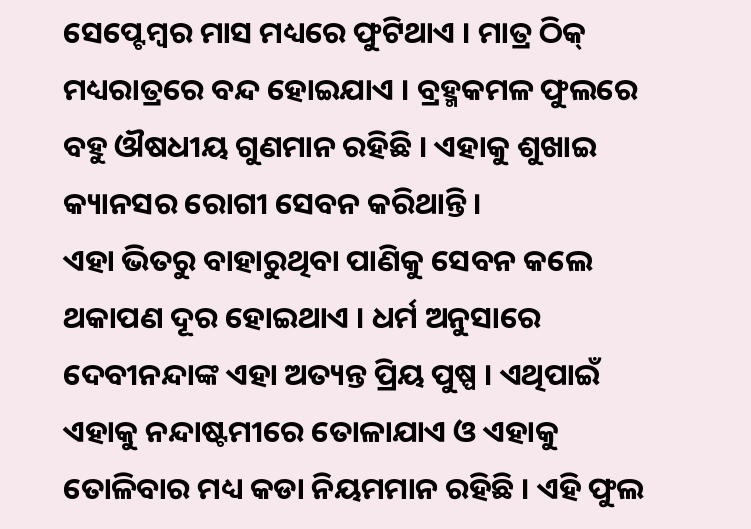ସେପ୍ଟେମ୍ବର ମାସ ମଧ୍ୟରେ ଫୁଟିଥାଏ । ମାତ୍ର ଠିକ୍ ମଧ୍ୟରାତ୍ରରେ ବନ୍ଦ ହୋଇଯାଏ । ବ୍ରହ୍ମକମଳ ଫୁଲରେ ବହୁ ଔଷଧୀୟ ଗୁଣମାନ ରହିଛି । ଏହାକୁ ଶୁଖାଇ କ୍ୟାନସର ରୋଗୀ ସେବନ କରିଥାନ୍ତି ।
ଏହା ଭିତରୁ ବାହାରୁଥିବା ପାଣିକୁ ସେବନ କଲେ ଥକାପଣ ଦୂର ହୋଇଥାଏ । ଧର୍ମ ଅନୁସାରେ ଦେବୀନନ୍ଦାଙ୍କ ଏହା ଅତ୍ୟନ୍ତ ପ୍ରିୟ ପୁଷ୍ପ । ଏଥିପାଇଁ ଏହାକୁ ନନ୍ଦାଷ୍ଟମୀରେ ତୋଳାଯାଏ ଓ ଏହାକୁ ତୋଳିବାର ମଧ୍ୟ କଡା ନିୟମମାନ ରହିଛି । ଏହି ଫୁଲ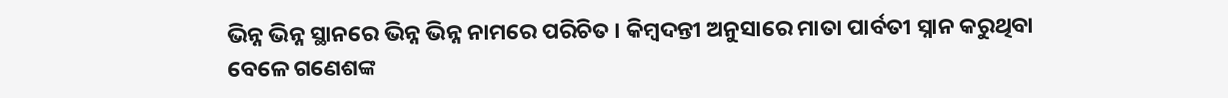ଭିନ୍ନ ଭିନ୍ନ ସ୍ଥାନରେ ଭିନ୍ନ ଭିନ୍ନ ନାମରେ ପରିଚିତ । କିମ୍ବଦନ୍ତୀ ଅନୁସାରେ ମାତା ପାର୍ବତୀ ସ୍ନାନ କରୁଥିବା ବେଳେ ଗଣେଶଙ୍କ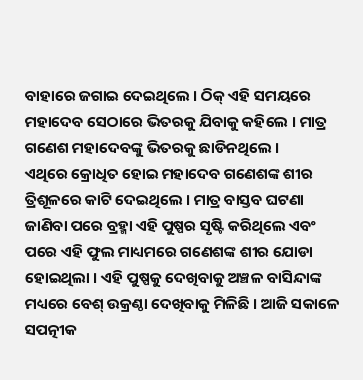ବାହାରେ ଜଗାଇ ଦେଇଥିଲେ । ଠିକ୍ ଏହି ସମୟରେ ମହାଦେବ ସେଠାରେ ଭିତରକୁ ଯିବାକୁ କହିଲେ । ମାତ୍ର ଗଣେଶ ମହାଦେବଙ୍କୁ ଭିତରକୁ ଛାଡିନଥିଲେ ।
ଏଥିରେ କ୍ରୋଧିତ ହୋଇ ମହାଦେବ ଗଣେଶଙ୍କ ଶୀର ତ୍ରିଶୂଳରେ କାଟି ଦେଇଥିଲେ । ମାତ୍ର ବାସ୍ତବ ଘଟଣା ଜାଣିବା ପରେ ବ୍ରହ୍ମା ଏହି ପୁଷ୍ପର ସୃଷ୍ଟି କରିଥିଲେ ଏବଂ ପରେ ଏହି ଫୁଲ ମାଧ୍ୟମରେ ଗଣେଶଙ୍କ ଶୀର ଯୋଡା ହୋଇଥିଲା । ଏହି ପୁଷ୍ପକୁ ଦେଖିବାକୁ ଅଞ୍ଚଳ ବାସିନ୍ଦାଙ୍କ ମଧ୍ୟରେ ବେଶ୍ ଉକ୍ରଣ୍ଠା ଦେଖିବାକୁ ମିଳିଛି । ଆଜି ସକାଳେ ସପତ୍ନୀକ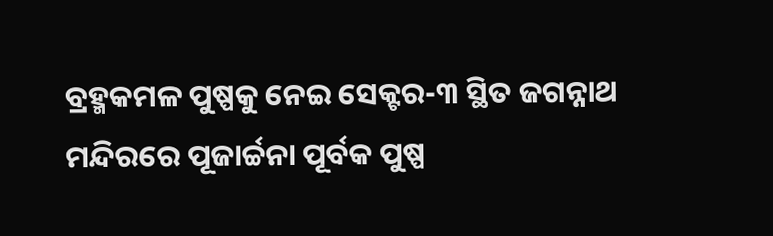ବ୍ରହ୍ମକମଳ ପୁଷ୍ପକୁ ନେଇ ସେକ୍ଟର-୩ ସ୍ଥିତ ଜଗନ୍ନାଥ ମନ୍ଦିରରେ ପୂଜାର୍ଚ୍ଚନା ପୂର୍ବକ ପୁଷ୍ପ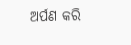ଅର୍ପଣ କରି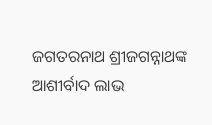ଜଗତରନାଥ ଶ୍ରୀଜଗନ୍ନାଥଙ୍କ ଆଶୀର୍ବାଦ ଲାଭ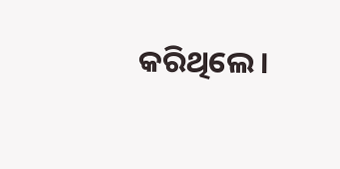କରିଥିଲେ ।